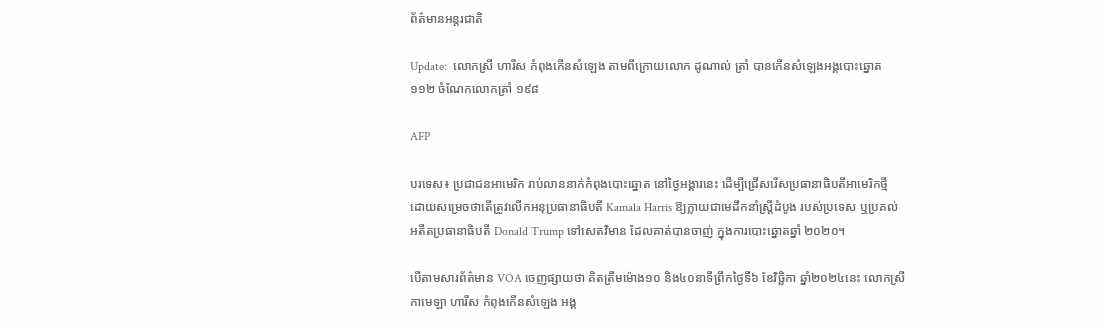ព័ត៌មានអន្តរជាតិ

Update:  លោកស្រី ហារីស កំពុងកើនសំឡេង តាមពីក្រោយលោក ដូណាល់ ត្រាំ បានកើនសំឡេងអង្គបោះឆ្នោត ១១២ ចំណែកលោកត្រាំ ១៩៨

AFP

បរទេស៖ ប្រជាជនអាមេរិក រាប់លាននាក់កំពុងបោះឆ្នោត នៅថ្ងៃអង្គារនេះ ដើម្បីជ្រើសរើសប្រធានាធិបតីអាមេរិកថ្មី ដោយសម្រេចថាតើត្រូវលើកអនុប្រធានាធិបតី Kamala Harris ឱ្យក្លាយជាមេដឹកនាំស្ត្រីដំបូង របស់ប្រទេស ឬប្រគល់អតីតប្រធានាធិបតី Donald Trump ទៅសេតវិមាន ដែលគាត់បានចាញ់ ក្នុងការបោះឆ្នោតឆ្នាំ ២០២០។

បើតាមសារព័ត៌មាន VOA ចេញផ្សាយថា គិតត្រឹមម៉ោង១០ និង៤០នាទីព្រឹកថ្ងៃទី៦ ខែវិច្ឆិកា ឆ្នាំ២០២៤នេះ លោកស្រី កាមេឡា ហារីស កំពុងកើនសំឡេង អង្គ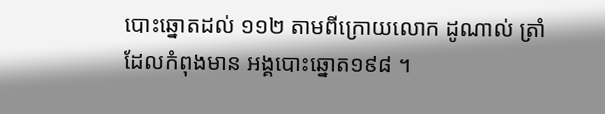បោះឆ្នោតដល់ ១១២ តាមពីក្រោយលោក ដូណាល់ ត្រាំ ដែលកំពុងមាន អង្គបោះឆ្នោត១៩៨ ។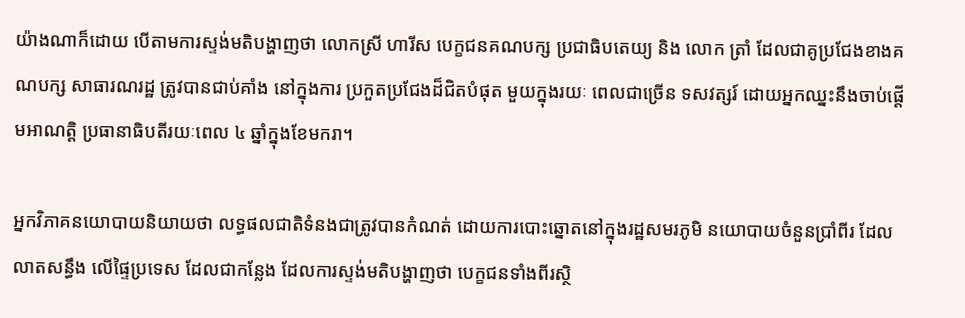យ៉ាងណាក៏ដោយ បើតាមការស្ទង់មតិបង្ហាញថា លោកស្រី ហារីស បេក្ខជនគណបក្ស ប្រជាធិបតេយ្យ និង លោក ត្រាំ ដែលជាគូប្រជែងខាងគណបក្ស សាធារណរដ្ឋ ត្រូវបានជាប់គាំង នៅក្នុងការ ប្រកួតប្រជែងដ៏ជិតបំផុត មួយក្នុងរយៈ ពេលជាច្រើន ទសវត្សរ៍ ដោយអ្នកឈ្នះនឹងចាប់ផ្តើមអាណត្តិ ប្រធានាធិបតីរយៈពេល ៤ ឆ្នាំក្នុងខែមករា។

អ្នកវិភាគនយោបាយនិយាយថា លទ្ធផលជាតិទំនងជាត្រូវបានកំណត់ ដោយការបោះឆ្នោតនៅក្នុងរដ្ឋសមរភូមិ នយោបាយចំនួនប្រាំពីរ ដែលលាតសន្ធឹង លើផ្ទៃប្រទេស ដែលជាកន្លែង ដែលការស្ទង់មតិបង្ហាញថា បេក្ខជនទាំងពីរស្ថិ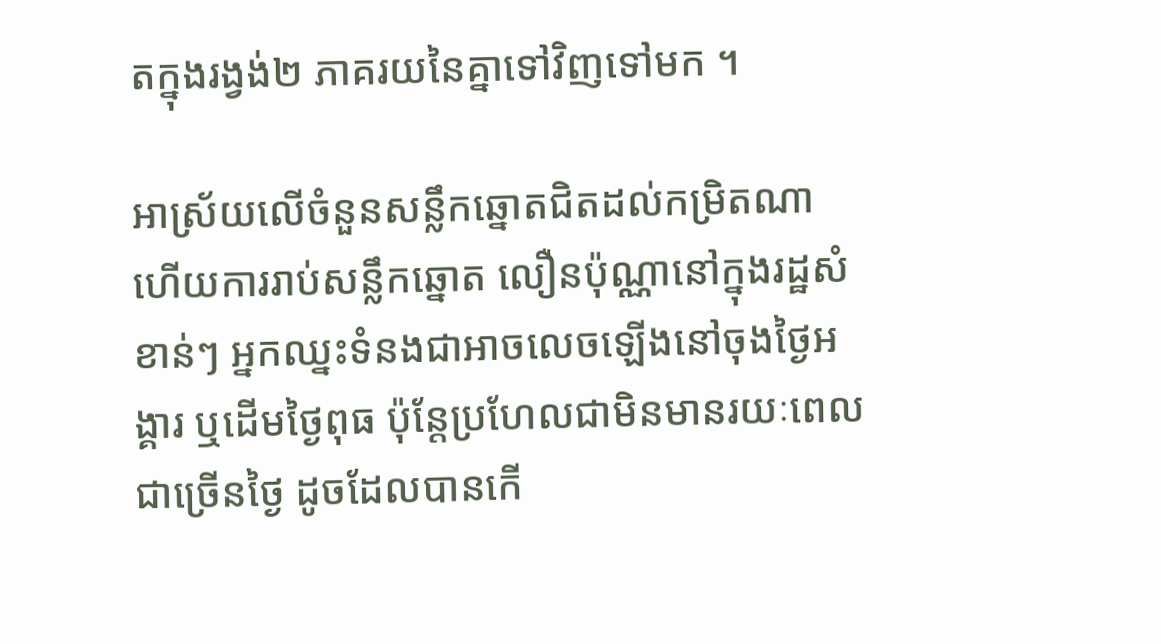តក្នុងរង្វង់២ ភាគរយនៃគ្នាទៅវិញទៅមក ។

អាស្រ័យលើចំនួនសន្លឹកឆ្នោតជិតដល់កម្រិតណា ហើយការរាប់សន្លឹកឆ្នោត លឿនប៉ុណ្ណានៅក្នុងរដ្ឋសំខាន់ៗ អ្នកឈ្នះទំនងជាអាចលេចឡើងនៅចុងថ្ងៃអង្គារ ឬដើមថ្ងៃពុធ ប៉ុន្តែប្រហែលជាមិនមានរយៈពេលជាច្រើនថ្ងៃ ដូចដែលបានកើ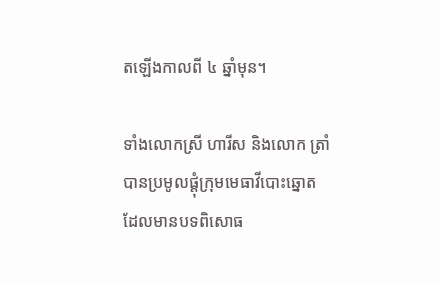តឡើងកាលពី ៤ ឆ្នាំមុន។

ទាំងលោកស្រី ហារីស និងលោក ត្រាំ បានប្រមូលផ្តុំក្រុមមេធាវីបោះឆ្នោត ដែលមានបទពិសោធ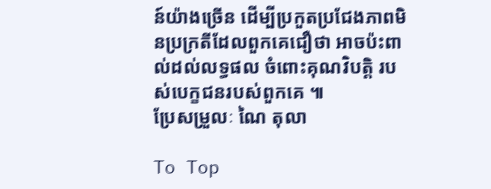ន៍យ៉ាងច្រើន ដើម្បីប្រកួតប្រជែងភាពមិនប្រក្រតីដែលពួកគេជឿថា អាចប៉ះពាល់ដល់លទ្ធផល ចំពោះគុណវិបត្តិ របស់បេក្ខជនរបស់ពួកគេ ៕
ប្រែសម្រួលៈ ណៃ តុលា

To Top